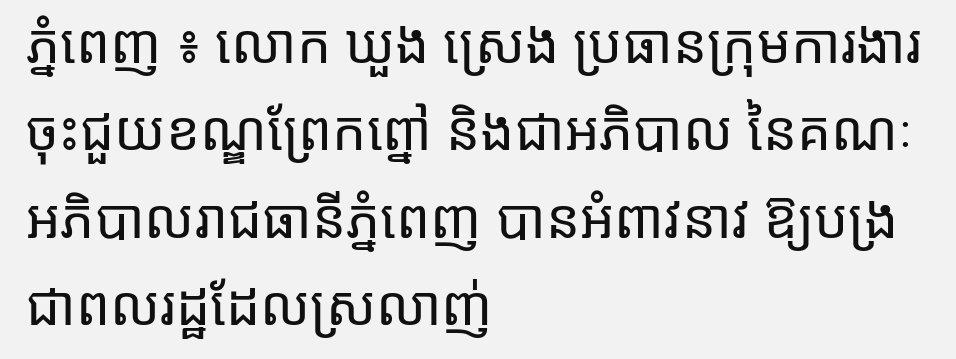ភ្នំពេញ ៖ លោក ឃួង ស្រេង ប្រធានក្រុមការងារចុះជួយខណ្ឌព្រែកព្នៅ និងជាអភិបាល នៃគណៈអភិបាលរាជធានីភ្នំពេញ បានអំពាវនាវ ឱ្យបង្រជាពលរដ្ឋដែលស្រលាញ់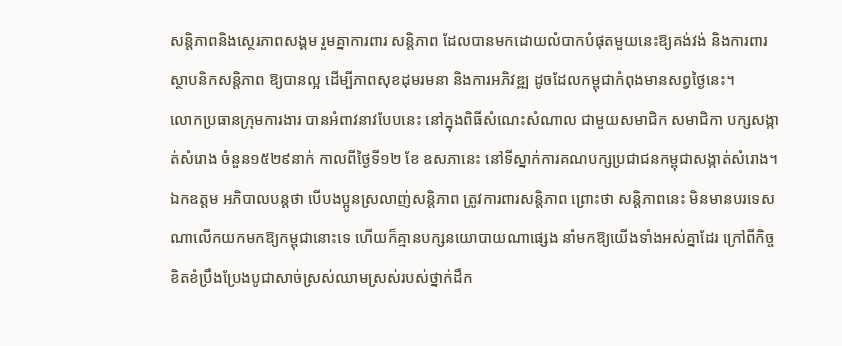សន្តិភាពនិងស្ថេរភាពសង្គម រួមគ្នាការពារ សន្តិភាព ដែលបានមកដោយលំបាកបំផុតមួយនេះឱ្យគង់វង់ និងការពារ ស្ថាបនិកសន្តិភាព ឱ្យបានល្អ ដើម្បីភាពសុខដុមរមនា និងការអភិវឌ្ឍ ដូចដែលកម្ពុជាកំពុងមានសព្វថ្ងៃនេះ។
លោកប្រធានក្រុមការងារ បានអំពាវនាវបែបនេះ នៅក្នុងពិធីសំណេះសំណាល ជាមួយសមាជិក សមាជិកា បក្សសង្កាត់សំរោង ចំនួន១៥២៩នាក់ កាលពីថ្ងៃទី១២ ខែ ឧសភានេះ នៅទីស្នាក់ការគណបក្សប្រជាជនកម្ពុជាសង្កាត់សំរោង។
ឯកឧត្តម អភិបាលបន្តថា បើបងប្អូនស្រលាញ់សន្តិភាព ត្រូវការពារសន្តិភាព ព្រោះថា សន្តិភាពនេះ មិនមានបរទេសណាលើកយកមកឱ្យកម្ពុជានោះទេ ហើយក៏គ្មានបក្សនយោបាយណាផ្សេង នាំមកឱ្យយើងទាំងអស់គ្នាដែរ ក្រៅពីកិច្ចខិតខំប្រឹងប្រែងបូជាសាច់ស្រស់ឈាមស្រស់របស់ថ្នាក់ដឹក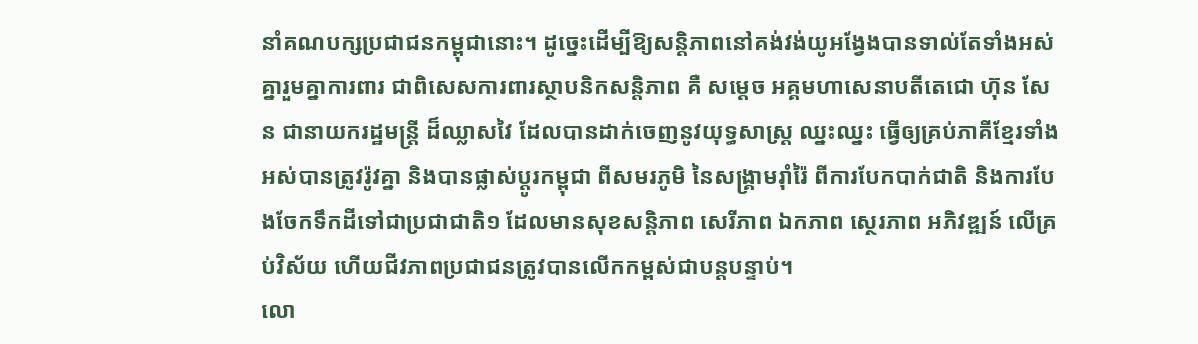នាំគណបក្សប្រជាជនកម្ពុជានោះ។ ដូច្នេះដើម្បីឱ្យសន្តិភាពនៅគង់វង់យូអង្វែងបានទាល់តែទាំងអស់គ្នារួមគ្នាការពារ ជាពិសេសការពារស្ថាបនិកសន្តិភាព គឺ សម្តេច អគ្គមហាសេនាបតីតេជោ ហ៊ុន សែន ជានាយករដ្ឋមន្ត្រី ដ៏ឈ្លាសវៃ ដែលបានដាក់ចេញនូវយុទ្ធសាស្ដ្រ ឈ្នះឈ្នះ ធ្វើឲ្យគ្រប់ភាគីខ្មែរទាំងអស់បានត្រូវរ៉ូវគ្នា និងបានផ្លាស់ប្ដូរកម្ពុជា ពីសមរភូមិ នៃសង្គ្រាមរ៉ាំរ៉ៃ ពីការបែកបាក់ជាតិ និងការបែងចែកទឹកដីទៅជាប្រជាជាតិ១ ដែលមានសុខសន្ដិភាព សេរីភាព ឯកភាព ស្ថេរភាព អភិវឌ្ឍន៍ លើគ្រប់វិស័យ ហើយជីវភាពប្រជាជនត្រូវបានលើកកម្ពស់ជាបន្ដបន្ទាប់។
លោ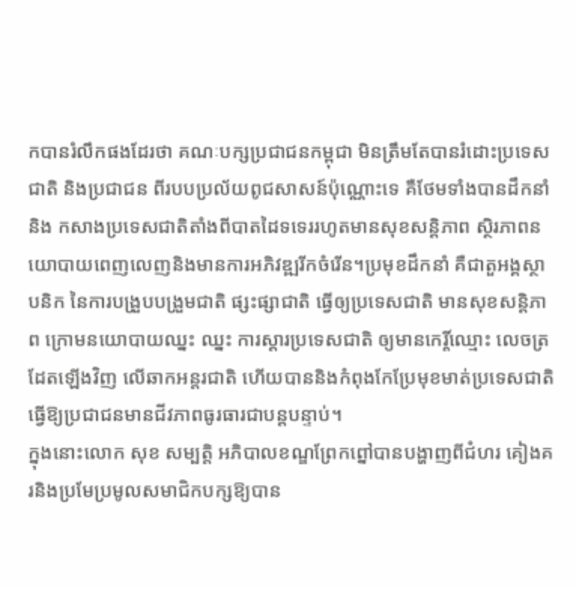កបានរំលឹកផងដែរថា គណៈបក្សប្រជាជនកម្ពុជា មិនត្រឹមតែបានរំដោះប្រទេសជាតិ និងប្រជាជន ពីរបបប្រល័យពូជសាសន៍ប៉ុណ្ណោះទេ គឺថែមទាំងបានដឹកនាំ និង កសាងប្រទេសជាតិតាំងពីបាតដៃទទេររហូតមានសុខសន្តិភាព ស្ថិរភាពនយោបាយពេញលេញនិងមានការអភិវឌ្ឍរីកចំរើន។ប្រមុខដឹកនាំ គឺជាតួអង្គស្ថាបនិក នៃការបង្រួបបង្រួមជាតិ ផ្សះផ្សាជាតិ ធ្វើឲ្យប្រទេសជាតិ មានសុខសន្តិភាព ក្រោមនយោបាយឈ្នះ ឈ្នះ ការស្ដារប្រទេសជាតិ ឲ្យមានកេរ្តិ៍ឈ្មោះ លេចត្រដែតឡើងវិញ លើឆាកអន្តរជាតិ ហើយបាននិងកំពុងកែប្រែមុខមាត់ប្រទេសជាតិធ្វើឱ្យប្រជាជនមានជីវភាពធូរធារជាបន្តបន្ទាប់។
ក្នុងនោះលោក សុខ សម្បត្តិ អភិបាលខណ្ឌព្រែកព្នៅបានបង្ហាញពីជំហរ គៀងគរនិងប្រមែប្រមូលសមាជិកបក្សឱ្យបាន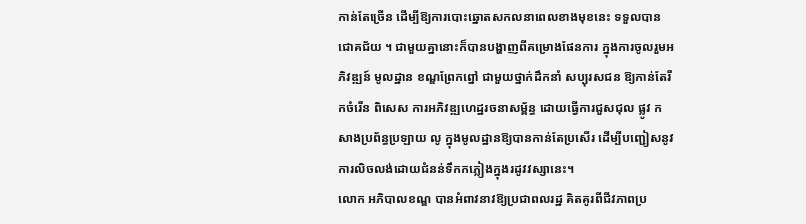កាន់តែច្រើន ដើម្បីឱ្យការបោះឆ្នោតសកលនាពេលខាងមុខនេះ ទទួលបានជោគជ័យ ។ ជាមួយគ្នានោះក៏បានបង្ហាញពីគម្រោងផែនការ ក្នុងការចូលរួមអភិវឌ្ឍន៍ មូលដ្ឋាន ខណ្ឌព្រែកព្នៅ ជាមួយថ្នាក់ដឹកនាំ សប្បុរសជន ឱ្យកាន់តែរីកចំរើន ពិសេស ការអភិវឌ្ឍហេដ្ឋរចនាសម្ព័ន្ធ ដោយធ្វើការជួសជុល ផ្លូវ កសាងប្រព័ន្ធប្រឡាយ លូ ក្នុងមូលដ្ឋានឱ្យបានកាន់តែប្រសើរ ដើម្បីបញ្ជៀសនូវការលិចលង់ដោយជំនន់ទឹកកភ្លៀងក្នុងរដូវវស្សានេះ។
លោក អភិបាលខណ្ឌ បានអំពាវនាវឱ្យប្រជាពលរដ្ឋ គិតគូរពីជីវភាពប្រ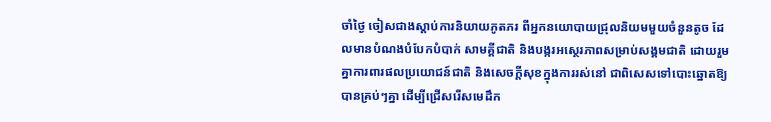ចាំថ្ងៃ ចៀសជាងស្តាប់ការនិយាយភូតភរ ពីអ្នកនយោបាយជ្រុលនិយមមួយចំនួនតូច ដែលមានបំណងបំបែកបំបាក់ សាមគ្គីជាតិ និងបង្ករអស្ថេរភាពសម្រាប់សង្គមជាតិ ដោយរួមគ្នាការពារផលប្រយោជន៍ជាតិ និងសេចក្តីសុខក្នុងការរស់នៅ ជាពិសេសទៅបោះឆ្នោតឱ្យបានគ្រប់ៗគ្នា ដើម្បីជ្រើសរើសមេដឹក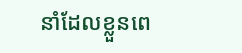នាំដែលខ្លួនពេ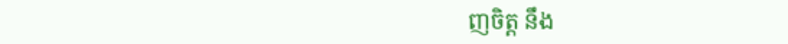ញចិត្ត នឹង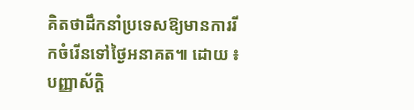គិតថាដឹកនាំប្រទេសឱ្យមានការរីកចំរើនទៅថ្ងៃអនាគត៕ ដោយ ៖ បញ្ញាស័ក្តិ